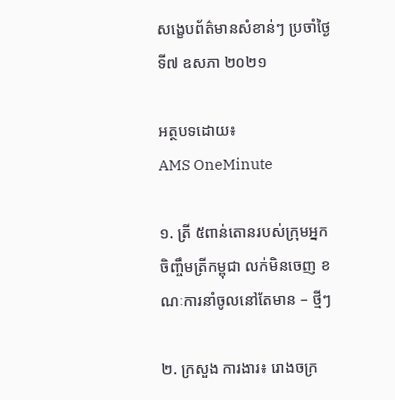សង្ខេបព័ត៌មានសំខាន់ៗ ប្រចាំថ្ងៃទី៧ ឧសភា ២០២១

អត្ថបទដោយ៖
AMS OneMinute

១. ត្រី ៥ពាន់តោនរបស់ក្រុមអ្នកចិញ្ចឹមត្រីកម្ពុជា លក់មិនចេញ ខណៈការនាំចូលនៅតែមាន – ថ្មីៗ

២. ក្រសួង ការងារ៖ រោងចក្រ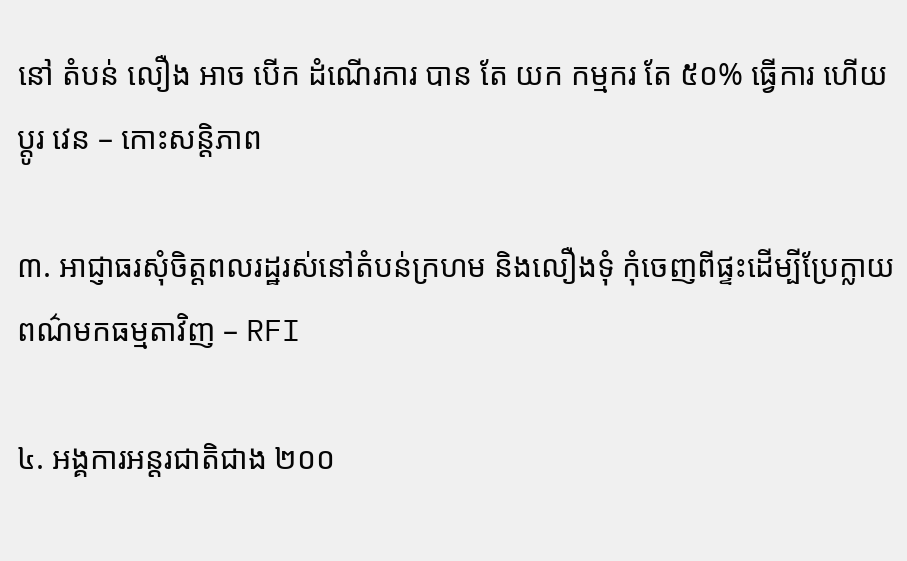នៅ តំបន់ លឿង អាច បើក ដំណើរការ បាន តែ យក កម្មករ តែ ៥០% ធ្វើការ ហើយ ប្តូរ វេន – កោះសន្តិភាព

៣. អាជ្ញាធរសុំចិត្តពលរដ្ឋរស់នៅតំបន់ក្រហម និងលឿងទុំ កុំចេញពីផ្ទះដើម្បីប្រែក្លាយពណ៌មកធម្មតាវិញ – RFI

៤. អង្គការអន្តរជាតិជាង ២០០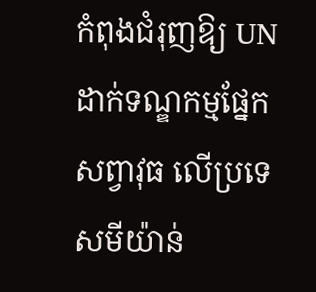កំពុងជំរុញឱ្យ UN ដាក់ទណ្ឌកម្មផ្នែកសព្វាវុធ លើប្រទេសមីយ៉ាន់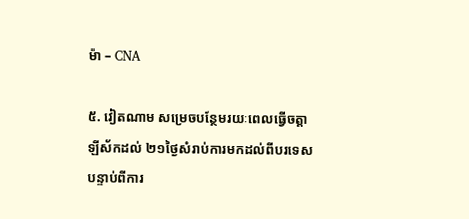ម៉ា – CNA

៥. វៀតណាម សម្រេចបន្ថែមរយៈពេលធ្វើចត្តាឡីស័កដល់ ២១ថ្ងៃសំរាប់ការមកដល់ពីបរទេស បន្ទាប់ពីការ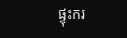ផ្ទុះករ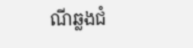ណីឆ្លងជំ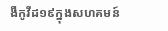ងឺកូវីដ១៩ក្នុងសហគមន៍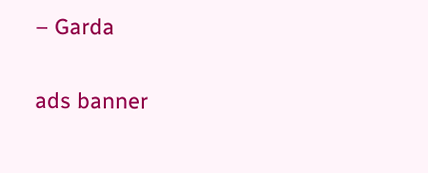– Garda

ads banner